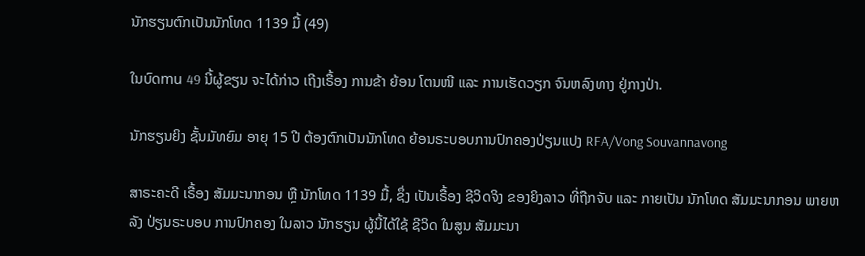ນັກຮຽນຕົກເປັນນັກໂທດ 1139 ມື້ (49)

ໃນບົດmu 49 ນີ້ຜູ້ຂຽນ ຈະໄດ້ກ່າວ ເຖີງເຣື້ອງ ການຂ້າ ຍ້ອນ ໂຕນໜີ ແລະ ການເຮັດວຽກ ຈົນຫລົງທາງ ຢູ່ກາງປ່າ.

ນັກຮຽນຍິງ ຊັ້ນມັທຍົມ ອາຍຸ 15 ປີ ຕ້ອງຕົກເປັນນັກໂທດ ຍ້ອນຣະບອບການປົກຄອງປ່ຽນແປງ RFA/Vong Souvannavong

ສາຣະຄະດີ ເຣື້ອງ ສັມມະນາກອນ ຫຼື ນັກໂທດ 1139 ມື້, ຊຶ່ງ ເປັນເຣື້ອງ ຊີວິດຈິງ ຂອງຍິງລາວ ທີ່ຖືກຈັບ ແລະ ກາຍເປັນ ນັກໂທດ ສັມມະນາກອນ ພາຍຫລັງ ປ່ຽນຣະບອບ ການປົກຄອງ ໃນລາວ ນັກຮຽນ ຜູ້ນີ້ໄດ້ໃຊ້ ຊີວິດ ໃນສູນ ສັມມະນາ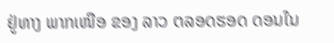ຢູ່ທາງ ພາກເໜືອ ຂອງ ລາວ ຕລອດຮອດ ດອນໃນ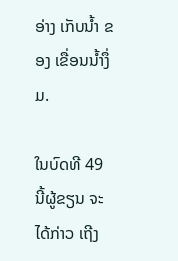ອ່າງ ເກັບນໍ້າ ຂອງ ເຂື່ອນນໍ້າງຶ່ມ.

ໃນບົດທີ 49 ນີ້ຜູ້ຂຽນ ຈະໄດ້ກ່າວ ເຖີງ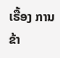ເຣື້ອງ ການຂ້າ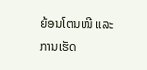ຍ້ອນໂຕນໜີ ແລະ ການເຮັດ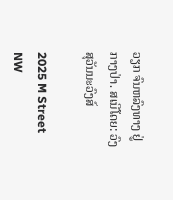ວຽກ ຈົນຫລົງທາງ ຢູ່ກາງປ່າ. ສເນີໂດຍ: ວົງ ສຸວັນນະວົງສ໌

2025 M Street NW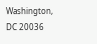Washington, DC 20036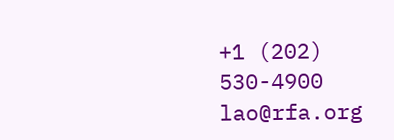+1 (202) 530-4900
lao@rfa.org